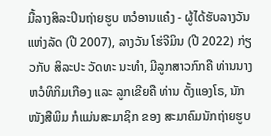ມື້ລາງສິລະປິນຖ່າຍຮູບ ຫວໍອານແຄ໋ງ - ຜູ້ໄດ້ຮັບລາງວັນແຫ່ງລັດ (ປີ 2007), ລາງວັນ ໂຮ່ຈີມິນ (ປີ 2022) ກ່ຽວກັບ ສິລະປະ ວັດທະ ນະທຳ, ມີລູກສາວກົກຄື ທ່ານນາງ ຫວໍທິກິມເກືອງ ແລະ ລູກເຂີຍຄື ທ່ານ ດັ້ງແອງໂຣ, ນັກໜັງສືພິມ ກໍແມ່ນສະມາຊິກ ຂອງ ສະມາຄົມນັກຖ່າຍຮູບ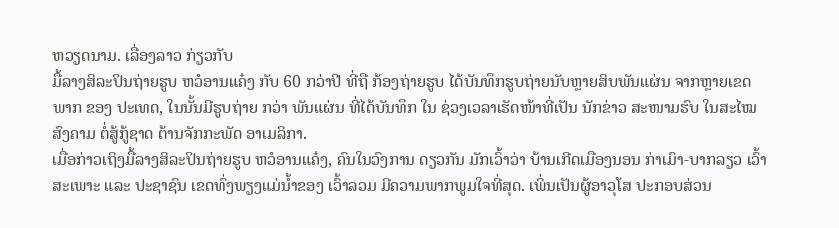ຫວຽດນາມ. ເລື່ອງລາວ ກ່ຽວກັບ
ມື້ລາງສິລະປິນຖ່າຍຮູບ ຫວໍອານແຄ໋ງ ກັບ 60 ກວ່າປີ ທີ່ຖື ກ້ອງຖ່າຍຮູບ ໄດ້ບັນທຶກຮູບຖ່າຍນັບຫຼາຍສິບພັນແຜ່ນ ຈາກຫຼາຍເຂດ ພາກ ຂອງ ປະເທດ, ໃນນັ້ນມີຮູບຖ່າຍ ກວ່າ ພັນແຜ່ນ ທີ່ໄດ້ບັນທຶກ ໃນ ຊ່ວງເວລາເຮັດໜ້າທີ່ເປັນ ນັກຂ່າວ ສະໜາມຮົບ ໃນສະໄໝ ສົງຄາມ ຕໍ່ສູ້ກູ້ຊາດ ຕ້ານຈັກກະພັດ ອາເມລິກາ.
ເມື່ອກ່າວເຖິງມື້ລາງສິລະປິນຖ່າຍຮູບ ຫວໍອານແຄ໋ງ, ຄົນໃນວົງການ ດຽວກັນ ມັກເວົ້າວ່າ ບ້ານເກີດເມືອງນອນ ກ່າເມົາ-ບາກລຽວ ເວົ້າສະເພາະ ແລະ ປະຊາຊົນ ເຂດທົ່ງພຽງແມ່ນໍ້າຂອງ ເວົ້າລວມ ມີຄວາມພາກພູມໃຈທີ່ສຸດ. ເພິ່ນເປັນຜູ້ອາວຸໂສ ປະກອບສ່ວນ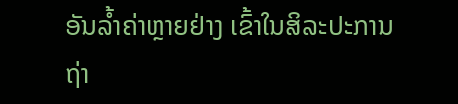ອັນລໍ້າຄ່າຫຼາຍຢ່າງ ເຂົ້າໃນສິລະປະການຖ່າ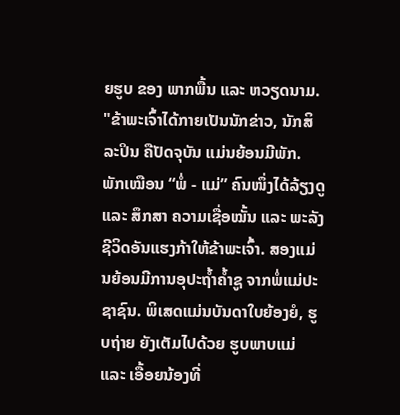ຍຮູບ ຂອງ ພາກພື້ນ ແລະ ຫວຽດນາມ. "ຂ້າພະເຈົ້າໄດ້ກາຍເປັນນັກຂ່າວ, ນັກສິລະປິນ ຄືປັດຈຸບັນ ແມ່ນຍ້ອນມີພັກ. ພັກເໝືອນ “ພໍ່ - ແມ່” ຄົນໜຶ່ງໄດ້ລ້ຽງດູ ແລະ ສຶກສາ ຄວາມເຊື່ອໝັ້ນ ແລະ ພະລັງຊີວິດອັນແຮງກ້າໃຫ້ຂ້າພະເຈົ້າ. ສອງແມ່ນຍ້ອນມີການອຸປະຖໍ້າຄໍ້າຊູ ຈາກພໍ່ແມ່ປະຊາຊົນ. ພິເສດແມ່ນບັນດາໃບຍ້ອງຍໍ, ຮູບຖ່າຍ ຍັງເຕັມໄປດ້ວຍ ຮູບພາບແມ່ ແລະ ເອື້ອຍນ້ອງທີ່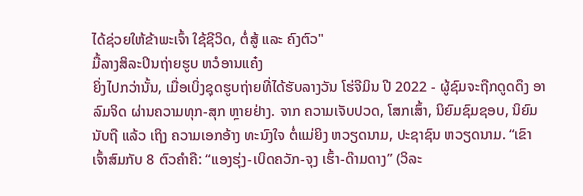ໄດ້ຊ່ວຍໃຫ້ຂ້າພະເຈົ້າ ໃຊ້ຊີວິດ, ຕໍ່ສູ້ ແລະ ຄົງຕົວ"
ມື້ລາງສິລະປິນຖ່າຍຮູບ ຫວໍອານແຄ໋ງ
ຍິ່ງໄປກວ່ານັ້ນ, ເມື່ອເບິ່ງຊຸດຮູບຖ່າຍທີ່ໄດ້ຮັບລາງວັນ ໂຮ່ຈີມິນ ປີ 2022 - ຜູ້ຊົມຈະຖືກດູດດຶງ ອາລົມຈິດ ຜ່ານຄວາມທຸກ-ສຸກ ຫຼາຍຢ່າງ. ຈາກ ຄວາມເຈັບປວດ, ໂສກເສົ້າ, ນິຍົມຊົມຊອບ, ນິຍົມນັບຖື ແລ້ວ ເຖິງ ຄວາມເອກອ້າງ ທະນົງໃຈ ຕໍ່ແມ່ຍິງ ຫວຽດນາມ, ປະຊາຊົນ ຫວຽດນາມ. “ເຂົາເຈົ້າສົມກັບ 8 ຕົວຄຳຄື: “ແອງຮຸ່ງ-ເບິດຄວັກ-ຈຸງ ເຮົ້າ-ດ໊າມດາງ” (ວິລະ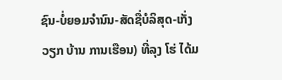ຊົນ-ບໍ່ຍອມຈຳນົນ-ສັດຊື່ບໍລິສຸດ-ເກັ່ງວຽກ ບ້ານ ການເຮືອນ) ທີ່ລຸງ ໂຮ່ ໄດ້ມ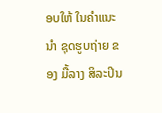ອບໃຫ້ ໃນຄຳແນະນຳ ຊຸດຮູບຖ່າຍ ຂອງ ມື້ລາງ ສິລະປິນ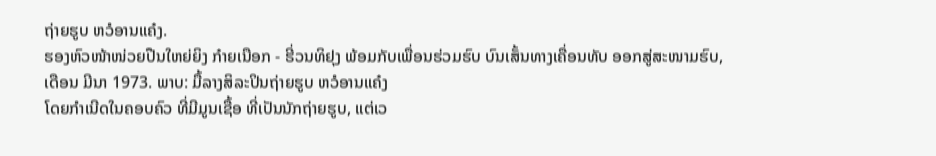ຖ່າຍຮູບ ຫວໍອານແຄ໋ງ.
ຮອງຫົວໜ້າໜ່ວຍປືນໃຫຍ່ຍິງ ກ໋າຍເນືອກ - ຮີ່ວນທິຢຸງ ພ້ອມກັບເພື່ອນຮ່ວມຮົບ ບົນເສັ້ນທາງເຄື່ອນທັບ ອອກສູ່ສະໜາມຮົບ, ເດືອນ ມີນາ 1973. ພາບ: ມື້ລາງສິລະປິນຖ່າຍຮູບ ຫວໍອານແຄ໋ງ
ໂດຍກຳເນີດໃນຄອບຄົວ ທີ່ມີມູນເຊື້ອ ທີ່ເປັນນັກຖ່າຍຮູບ, ແຕ່ເວ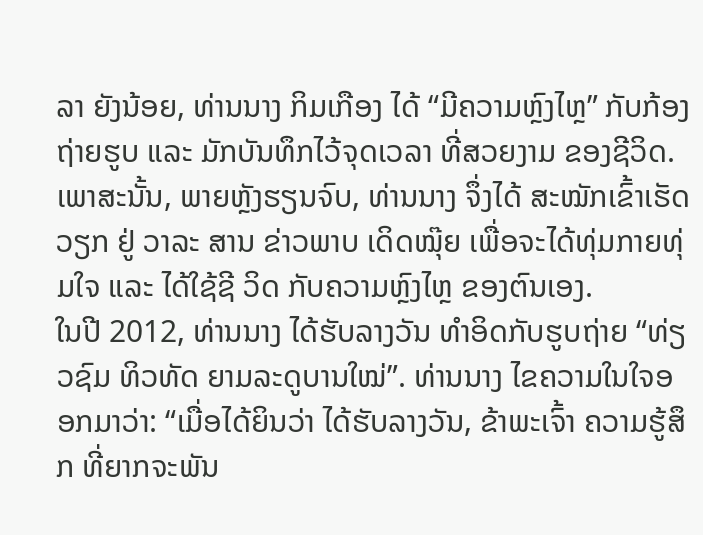ລາ ຍັງນ້ອຍ, ທ່ານນາງ ກິມເກືອງ ໄດ້ “ມີຄວາມຫຼົງໄຫຼ” ກັບກ້ອງຖ່າຍຮູບ ແລະ ມັກບັນທຶກໄວ້ຈຸດເວລາ ທີ່ສວຍງາມ ຂອງຊີວິດ. ເພາສະນັ້ນ, ພາຍຫຼັງຮຽນຈົບ, ທ່ານນາງ ຈຶ່ງໄດ້ ສະໝັກເຂົ້າເຮັດວຽກ ຢູ່ ວາລະ ສານ ຂ່າວພາບ ເດິດໝຸ໊ຍ ເພື່ອຈະໄດ້ທຸ່ມກາຍທຸ່ມໃຈ ແລະ ໄດ້ໃຊ້ຊີ ວິດ ກັບຄວາມຫຼົງໄຫຼ ຂອງຕົນເອງ.
ໃນປີ 2012, ທ່ານນາງ ໄດ້ຮັບລາງວັນ ທໍາອິດກັບຮູບຖ່າຍ “ທ່ຽວຊົມ ທິວທັດ ຍາມລະດູບານໃໝ່”. ທ່ານນາງ ໄຂຄວາມໃນໃຈອອກມາວ່າ: “ເມື່ອໄດ້ຍິນວ່າ ໄດ້ຮັບລາງວັນ, ຂ້າພະເຈົ້າ ຄວາມຮູ້ສຶກ ທີ່ຍາກຈະພັນ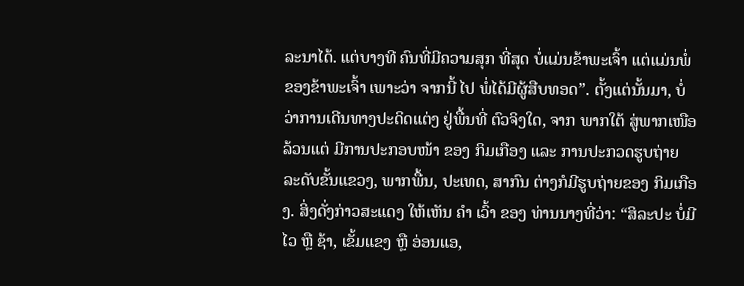ລະນາໄດ້. ແຕ່ບາງທີ ຄົນທີ່ມີຄວາມສຸກ ທີ່ສຸດ ບໍ່ແມ່ນຂ້າພະເຈົ້າ ແຕ່ແມ່ນພໍ່ຂອງຂ້າພະເຈົ້າ ເພາະວ່າ ຈາກນີ້ ໄປ ພໍ່ໄດ້ມີຜູ້ສືບທອດ”. ຕັ້ງແຕ່ນັ້ນມາ, ບໍ່ວ່າການເດີນທາງປະດິດແຕ່ງ ຢູ່ພື້ນທີ່ ຕົວຈິງໃດ, ຈາກ ພາກໃຕ້ ສູ່ພາກເໜືອ ລ້ວນແຕ່ ມີການປະກອບໜ້າ ຂອງ ກິມເກືອງ ແລະ ການປະກວດຮູບຖ່າຍ ລະດັບຂັ້ນແຂວງ, ພາກພື້ນ, ປະເທດ, ສາກົນ ຕ່າງກໍມີຮູບຖ່າຍຂອງ ກິມເກືອງ. ສິ່ງດັ່ງກ່າວສະແດງ ໃຫ້ເຫັນ ຄຳ ເວົ້າ ຂອງ ທ່ານນາງທີ່ວ່າ: “ສິລະປະ ບໍ່ມີໄວ ຫຼື ຊ້າ, ເຂັ້ມແຂງ ຫຼື ອ່ອນແອ,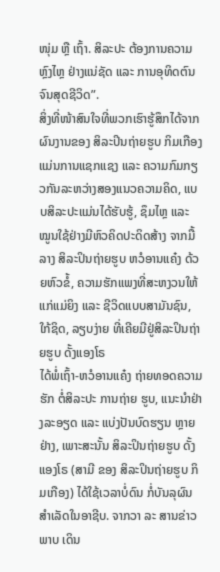ໜຸ່ມ ຫຼື ເຖົ້າ. ສິລະປະ ຕ້ອງການຄວາມຫຼົງໄຫຼ ຢ່າງແນ່ຊັດ ແລະ ການອຸທິດຕົນຈົນສຸດຊີວິດ”.
ສິ່ງທີ່ໜ້າສົນໃຈທີ່ພວກເຮົາຮູ້ສຶກໄດ້ຈາກຜົນງານຂອງ ສິລະປິນຖ່າຍຮູບ ກິມເກືອງ ແມ່ນການແຊກແຊງ ແລະ ຄວາມກົມກຽວກັນລະຫວ່າງສອງແນວຄວາມຄິດ, ແບບສິລະປະແມ່ນໄດ້ຮັບຮູ້, ຊຶມໄຫຼ ແລະ ໝູນໃຊ້ຢ່າງມີຫົວຄິດປະດິດສ້າງ ຈາກມື້ລາງ ສິລະປິນຖ່າຍຮູບ ຫວໍອານແຄ໋ງ ດ້ວຍຫົວຂໍ້, ຄວາມຮັກແພງທີ່ສະຫງວນໃຫ້ແກ່ແມ່ຍິງ ແລະ ຊີວິດແບບສາມັນຊົນ, ໃກ້ຊິດ, ລຽບງ່າຍ ທີ່ເຄີຍມີຢູ່ສິລະປິນຖ່າຍຮູບ ດັ້ງແອງໂຣ
ໄດ້ພໍ່ເຖົ້າ-ຫວໍອານແຄ໋ງ ຖ່າຍທອດຄວາມຮັກ ຕໍ່ສິລະປະ ການຖ່າຍ ຮູບ, ແນະນຳຢ່າງລະອຽດ ແລະ ແບ່ງປັນບົດຮຽນ ຫຼາຍຢ່າງ, ເພາະສະນັ້ນ ສິລະປິນຖ່າຍຮູບ ດັ້ງແອງໂຣ (ສາມີ ຂອງ ສິລະປິນຖ່າຍຮູບ ກິມເກືອງ) ໄດ້ໃຊ້ເວລາບໍ່ດົນ ກໍ່ບັນລຸຜົນສຳເລັດໃນອາຊີບ. ຈາກວາ ລະ ສານຂ່າວພາບ ເດິນ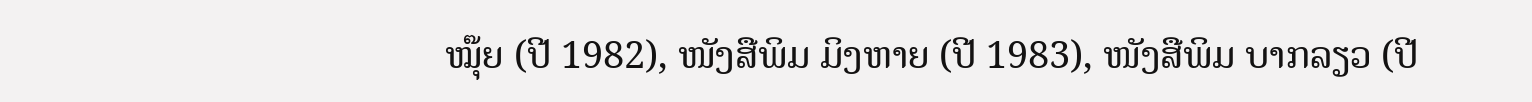ໝຸ໊ຍ (ປີ 1982), ໜັງສືພິມ ມິງຫາຍ (ປີ 1983), ໜັງສືພິມ ບາກລຽວ (ປີ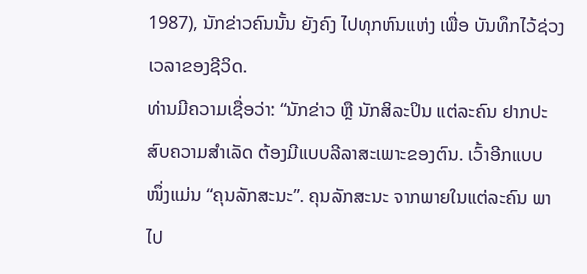1987), ນັກຂ່າວຄົນນັ້ນ ຍັງຄົງ ໄປທຸກຫົນແຫ່ງ ເພື່ອ ບັນທຶກໄວ້ຊ່ວງເວລາຂອງຊີວິດ.
ທ່ານມີຄວາມເຊື່ອວ່າ: “ນັກຂ່າວ ຫຼື ນັກສິລະປິນ ແຕ່ລະຄົນ ຢາກປະ ສົບຄວາມສໍາເລັດ ຕ້ອງມີແບບລີລາສະເພາະຂອງຕົນ. ເວົ້າອີກແບບ ໜຶ່ງແມ່ນ “ຄຸນລັກສະນະ”. ຄຸນລັກສະນະ ຈາກພາຍໃນແຕ່ລະຄົນ ພາໄປ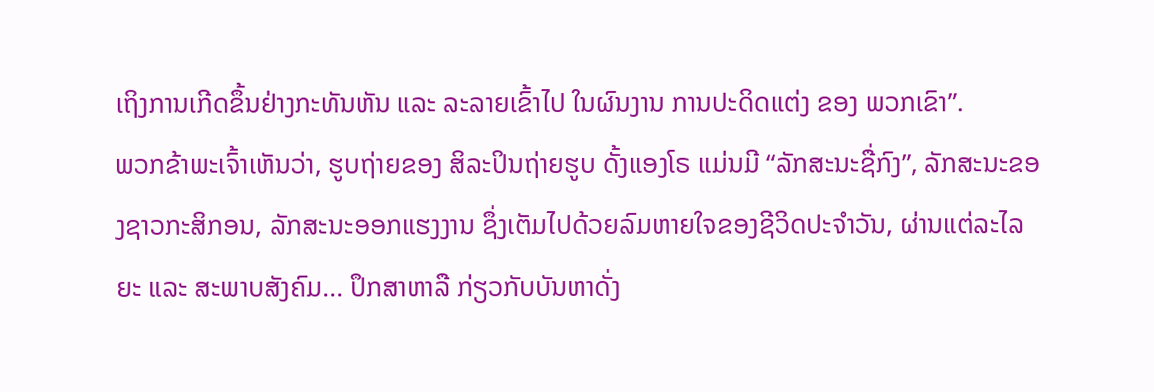ເຖິງການເກີດຂຶ້ນຢ່າງກະທັນຫັນ ແລະ ລະລາຍເຂົ້າໄປ ໃນຜົນງານ ການປະດິດແຕ່ງ ຂອງ ພວກເຂົາ”.
ພວກຂ້າພະເຈົ້າເຫັນວ່າ, ຮູບຖ່າຍຂອງ ສິລະປິນຖ່າຍຮູບ ດັ້ງແອງໂຣ ແມ່ນມີ “ລັກສະນະຊື່ກົງ”, ລັກສະນະຂອງຊາວກະສິກອນ, ລັກສະນະອອກແຮງງານ ຊຶ່ງເຕັມໄປດ້ວຍລົມຫາຍໃຈຂອງຊີວິດປະຈຳວັນ, ຜ່ານແຕ່ລະໄລຍະ ແລະ ສະພາບສັງຄົມ... ປຶກສາຫາລື ກ່ຽວກັບບັນຫາດັ່ງ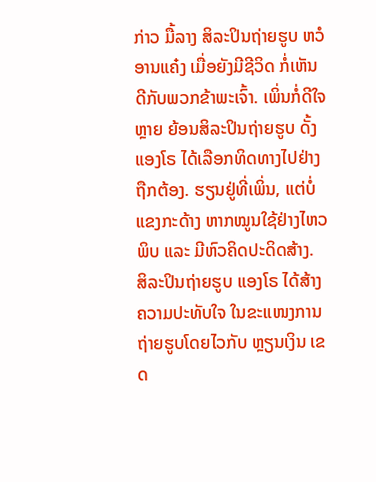ກ່າວ ມື້ລາງ ສິລະປິນຖ່າຍຮູບ ຫວໍອານແຄ໋ງ ເມື່ອຍັງມີຊີວິດ ກໍ່ເຫັນດີກັບພວກຂ້າພະເຈົ້າ. ເພິ່ນກໍ່ດີໃຈຫຼາຍ ຍ້ອນສິລະປິນຖ່າຍຮູບ ດັ້ງແອງໂຣ ໄດ້ເລືອກທິດທາງໄປຢ່າງຖືກຕ້ອງ. ຮຽນຢູ່ທີ່ເພິ່ນ, ແຕ່ບໍ່ແຂງກະດ້າງ ຫາກໝູນໃຊ້ຢ່າງໄຫວພິບ ແລະ ມີຫົວຄິດປະດິດສ້າງ.
ສິລະປິນຖ່າຍຮູບ ແອງໂຣ ໄດ້ສ້າງຄວາມປະທັບໃຈ ໃນຂະແໜງການຖ່າຍຮູບໂດຍໄວກັບ ຫຼຽນເງິນ ເຂດ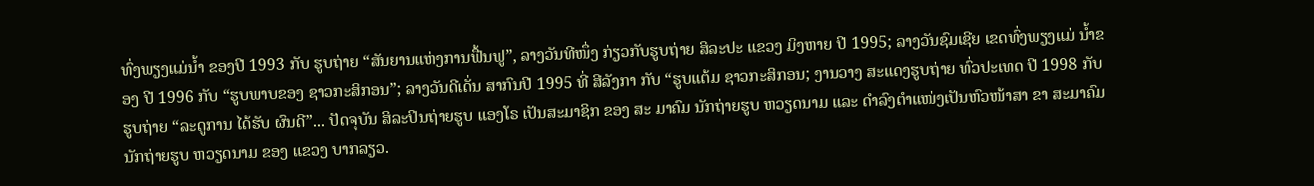ທົ່ງພຽງແມ່ນ້ຳ ຂອງປີ 1993 ກັບ ຮູບຖ່າຍ “ສັນຍານແຫ່ງການຟື້ນຟູ”, ລາງວັນທີໜຶ່ງ ກ່ຽວກັບຮູບຖ່າຍ ສິລະປະ ແຂວງ ມິງຫາຍ ປີ 1995; ລາງວັນຊົມເຊີຍ ເຂດທົ່ງພຽງແມ່ ນໍ້າຂອງ ປີ 1996 ກັບ “ຮູບພາບຂອງ ຊາວກະສິກອນ”; ລາງວັນດີເດັ່ນ ສາກົນປີ 1995 ທີ່ ສີລັງກາ ກັບ “ຮູບແຕ້ມ ຊາວກະສິກອນ; ງານວາງ ສະແດງຮູບຖ່າຍ ທົ່ວປະເທດ ປີ 1998 ກັບຮູບຖ່າຍ “ລະດູການ ໄດ້ຮັບ ຜົນດີ”... ປັດຈຸບັນ ສິລະປິນຖ່າຍຮູບ ແອງໂຣ ເປັນສະມາຊິກ ຂອງ ສະ ມາຄົມ ນັກຖ່າຍຮູບ ຫວຽດນາມ ແລະ ດຳລົງຕຳແໜ່ງເປັນຫົວໜ້າສາ ຂາ ສະມາຄົມນັກຖ່າຍຮູບ ຫວຽດນາມ ຂອງ ແຂວງ ບາກລຽວ.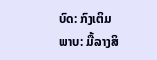ບົດ: ກົງເຕິມ
ພາບ: ມື້ລາງສິ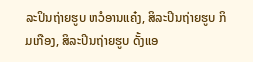ລະປິນຖ່າຍຮູບ ຫວໍອານແຄ໋ງ, ສິລະປິນຖ່າຍຮູບ ກິມເກືອງ, ສິລະປິນຖ່າຍຮູບ ດັ້ງແອ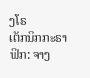ງໂຣ
ເຕັກນິກກະຣາຟິກ: ຈາງ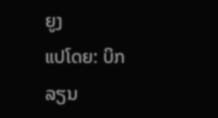ຍູງ
ແປໂດຍ: ບິກລຽນ